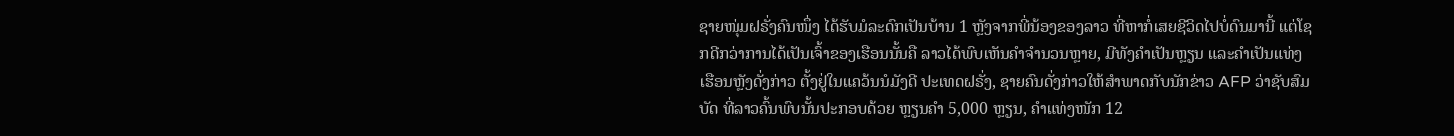ຊາຍໜຸ່ມຝຣັ່ງຄົນໜຶ່ງ ໄດ້ຮັບມໍລະດົກເປັນບ້ານ 1 ຫຼັງຈາກພີ່ນ້ອງຂອງລາວ ທີ່ຫາກໍ່ເສຍຊີວິດໄປບໍ່ດົນມານີ້ ແຕ່ໂຊກດີກວ່າການໄດ້ເປັນເຈົ້າຂອງເຮືອນນັ້ນຄື ລາວໄດ້ພົບເຫັນຄຳຈຳນວນຫຼາຍ, ມີທັງຄຳເປັນຫຼຽນ ແລະຄຳເປັນແທ່ງ
ເຮືອນຫຼັງດັ່ງກ່າວ ຕັ້ງຢູ່ໃນແຄວ້ນນໍມັງດີ ປະເທດຝຣັ່ງ, ຊາຍຄົນດັ່ງກ່າວໃຫ້ສຳພາດກັບນັກຂ່າວ AFP ວ່າຊັບສົມບັດ ທີ່ລາວຄົ້ນພົບນັ້ນປະກອບດ້ວຍ ຫຼຽນຄຳ 5,000 ຫຼຽນ, ຄຳແທ່ງໜັກ 12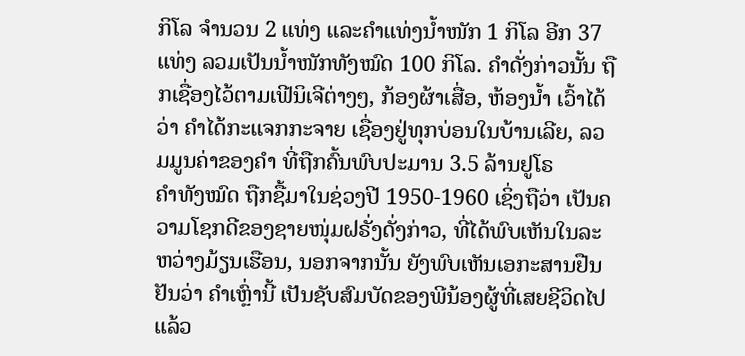ກິໂລ ຈຳນວນ 2 ແທ່ງ ແລະຄຳແທ່ງນໍ້າໜັກ 1 ກິໂລ ອີກ 37 ແທ່ງ ລວມເປັນນໍ້າໜັກທັງໝົດ 100 ກິໂລ. ຄຳດັ່ງກ່າວນັ້ນ ຖືກເຊື່ອງໄວ້ຕາມເຟີນິເຈີຕ່າງໆ, ກ້ອງຜ້າເສື່ອ, ຫ້ອງນໍ້າ ເວົ້າໄດ້ວ່າ ຄຳໄດ້ກະແຈກກະຈາຍ ເຊື່ອງຢູ່ທຸກບ່ອນໃນບ້ານເລີຍ, ລວມມູນຄ່າຂອງຄຳ ທີ່ຖືກຄົ້ນພົບປະມານ 3.5 ລ້ານຢູໂຣ
ຄຳທັງໝົດ ຖືກຊື້ມາໃນຊ່ວງປີ 1950-1960 ເຊິ່ງຖືວ່າ ເປັນຄວາມໂຊກດີຂອງຊາຍໜຸ່ມຝຣັ່ງດັ່ງກ່າວ, ທີ່ໄດ້ພົບເຫັນໃນລະຫວ່າງມ້ຽນເຮືອນ, ນອກຈາກນັ້ນ ຍັງພົບເຫັນເອກະສານຢືນຢັນວ່າ ຄຳເຫຼົ່ານີ້ ເປັນຊັບສົມບັດຂອງພີນ້ອງຜູ້ທີ່ເສຍຊີວິດໄປແລ້ວ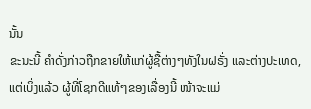ນັ້ນ
ຂະນະນີ້ ຄຳດັ່ງກ່າວຖືກຂາຍໃຫ້ແກ່ຜູ້ຊື້ຕ່າງໆທັງໃນຝຣັ່ງ ແລະຕ່າງປະເທດ, ແຕ່ເບິ່ງແລ້ວ ຜູ້ທີ່ໂຊກດີແທ້ໆຂອງເລື່ອງນີ້ ໜ້າຈະແມ່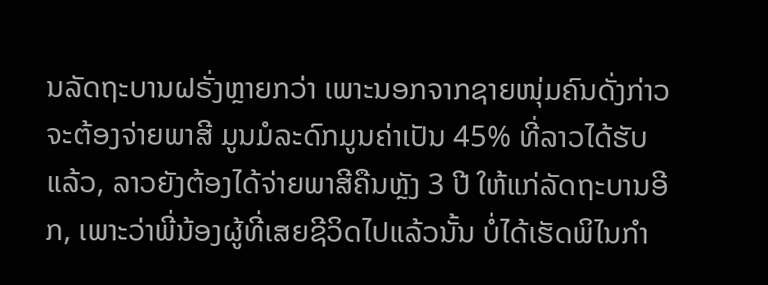ນລັດຖະບານຝຣັ່ງຫຼາຍກວ່າ ເພາະນອກຈາກຊາຍໜຸ່ມຄົນດັ່ງກ່າວ ຈະຕ້ອງຈ່າຍພາສີ ມູນມໍລະດົກມູນຄ່າເປັນ 45% ທີ່ລາວໄດ້ຮັບແລ້ວ, ລາວຍັງຕ້ອງໄດ້ຈ່າຍພາສີຄືນຫຼັງ 3 ປີ ໃຫ້ແກ່ລັດຖະບານອີກ, ເພາະວ່າພີ່ນ້ອງຜູ້ທີ່ເສຍຊີວິດໄປແລ້ວນັ້ນ ບໍ່ໄດ້ເຮັດພິໄນກຳ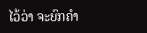ໄວ້ວ່າ ຈະຍົກຄຳ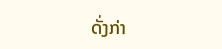ດັ່ງກ່າ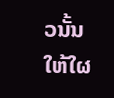ວນັ້ນໃຫ້ໃຜ